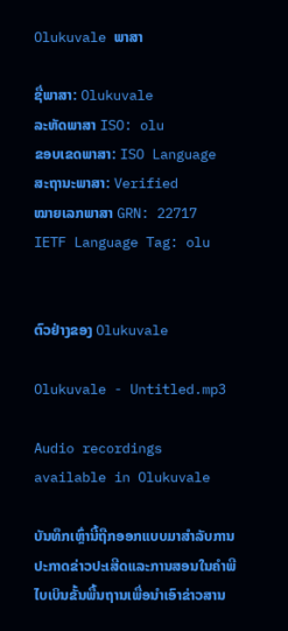Olukuvale ພາສາ

ຊື່ພາສາ: Olukuvale
ລະຫັດພາສາ ISO: olu
ຂອບເຂດພາສາ: ISO Language
ສະຖານະພາສາ: Verified
ໝາຍເລກພາສາ GRN: 22717
IETF Language Tag: olu


ຕົວຢ່າງຂອງ Olukuvale

Olukuvale - Untitled.mp3

Audio recordings available in Olukuvale

ບັນທຶກເຫຼົ່ານີ້ຖືກອອກແບບມາສໍາລັບການປະກາດຂ່າວປະເສີດແລະການສອນໃນຄໍາພີໄບເບິນຂັ້ນພື້ນຖານເພື່ອນໍາເອົາຂ່າວສານ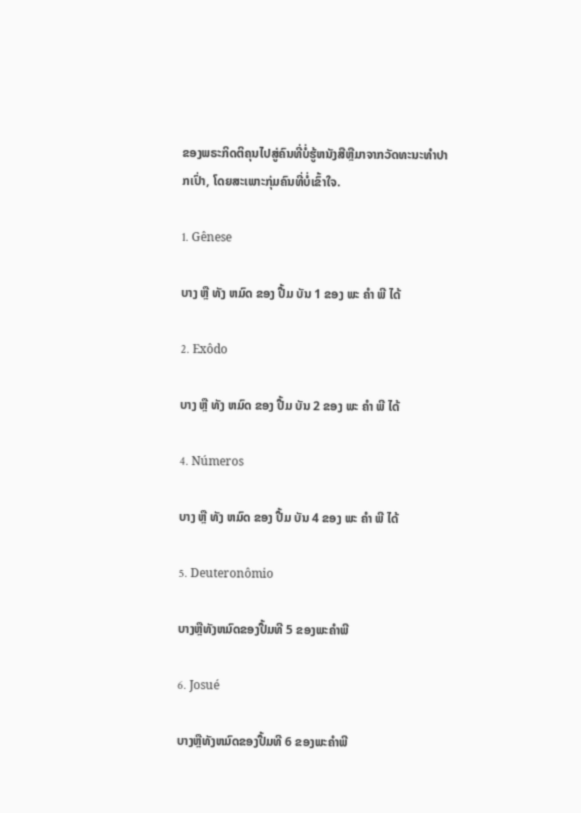ຂອງພຣະກິດຕິຄຸນໄປສູ່ຄົນທີ່ບໍ່ຮູ້ຫນັງສືຫຼືມາຈາກວັດທະນະທໍາປາກເປົ່າ, ໂດຍສະເພາະກຸ່ມຄົນທີ່ບໍ່ເຂົ້າໃຈ.

1. Gênese

ບາງ ຫຼື ທັງ ຫມົດ ຂອງ ປື້ມ ບັນ 1 ຂອງ ພະ ຄໍາ ພີ ໄດ້

2. Exôdo

ບາງ ຫຼື ທັງ ຫມົດ ຂອງ ປື້ມ ບັນ 2 ຂອງ ພະ ຄໍາ ພີ ໄດ້

4. Números

ບາງ ຫຼື ທັງ ຫມົດ ຂອງ ປື້ມ ບັນ 4 ຂອງ ພະ ຄໍາ ພີ ໄດ້

5. Deuteronômio

ບາງຫຼືທັງຫມົດຂອງປື້ມທີ 5 ຂອງພະຄໍາພີ

6. Josué

ບາງຫຼືທັງຫມົດຂອງປື້ມທີ 6 ຂອງພະຄໍາພີ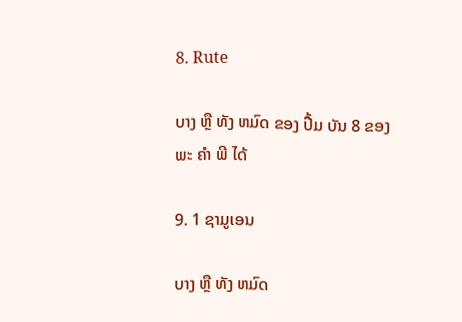8. Rute

ບາງ ຫຼື ທັງ ຫມົດ ຂອງ ປື້ມ ບັນ 8 ຂອງ ພະ ຄໍາ ພີ ໄດ້

9. 1 ຊາມູເອນ

ບາງ ຫຼື ທັງ ຫມົດ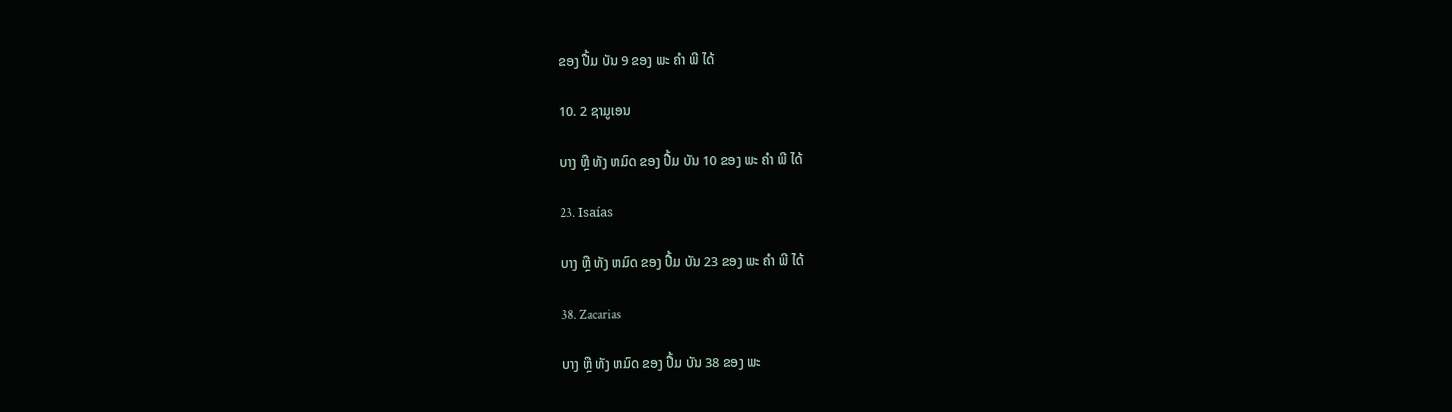ຂອງ ປື້ມ ບັນ 9 ຂອງ ພະ ຄໍາ ພີ ໄດ້

10. 2 ຊາມູເອນ

ບາງ ຫຼື ທັງ ຫມົດ ຂອງ ປື້ມ ບັນ 10 ຂອງ ພະ ຄໍາ ພີ ໄດ້

23. Isaías

ບາງ ຫຼື ທັງ ຫມົດ ຂອງ ປື້ມ ບັນ 23 ຂອງ ພະ ຄໍາ ພີ ໄດ້

38. Zacarias

ບາງ ຫຼື ທັງ ຫມົດ ຂອງ ປື້ມ ບັນ 38 ຂອງ ພະ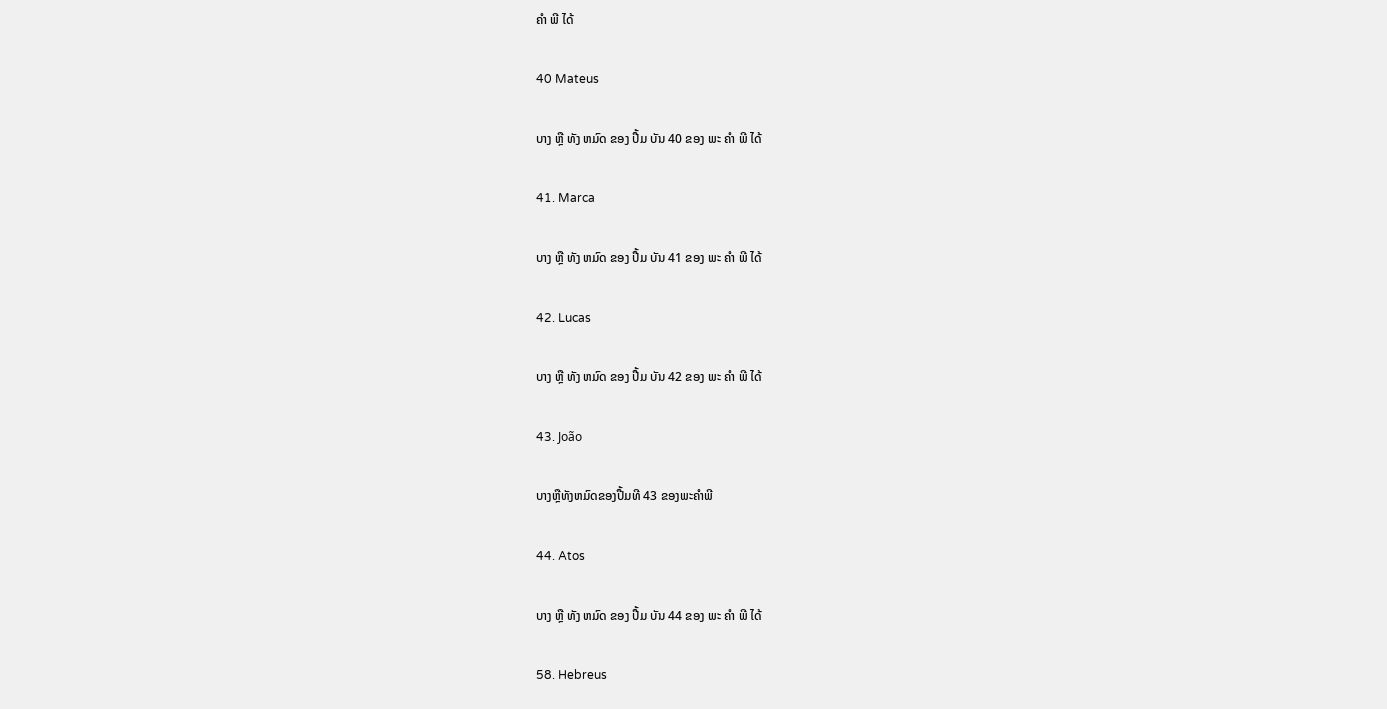ຄໍາ ພີ ໄດ້

40 Mateus

ບາງ ຫຼື ທັງ ຫມົດ ຂອງ ປື້ມ ບັນ 40 ຂອງ ພະ ຄໍາ ພີ ໄດ້

41. Marca

ບາງ ຫຼື ທັງ ຫມົດ ຂອງ ປື້ມ ບັນ 41 ຂອງ ພະ ຄໍາ ພີ ໄດ້

42. Lucas

ບາງ ຫຼື ທັງ ຫມົດ ຂອງ ປື້ມ ບັນ 42 ຂອງ ພະ ຄໍາ ພີ ໄດ້

43. João

ບາງຫຼືທັງຫມົດຂອງປື້ມທີ 43 ຂອງພະຄໍາພີ

44. Atos

ບາງ ຫຼື ທັງ ຫມົດ ຂອງ ປື້ມ ບັນ 44 ຂອງ ພະ ຄໍາ ພີ ໄດ້

58. Hebreus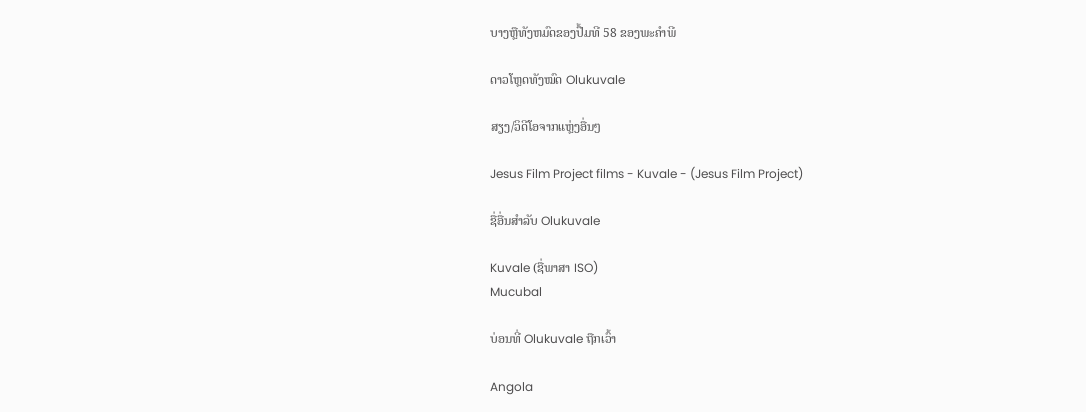ບາງຫຼືທັງຫມົດຂອງປື້ມທີ 58 ຂອງພະຄໍາພີ

ດາວໂຫຼດທັງໝົດ Olukuvale

ສຽງ/ວິດີໂອຈາກແຫຼ່ງອື່ນໆ

Jesus Film Project films - Kuvale - (Jesus Film Project)

ຊື່ອື່ນສຳລັບ Olukuvale

Kuvale (ຊື່ພາສາ ISO)
Mucubal

ບ່ອນທີ່ Olukuvale ຖືກເວົ້າ

Angola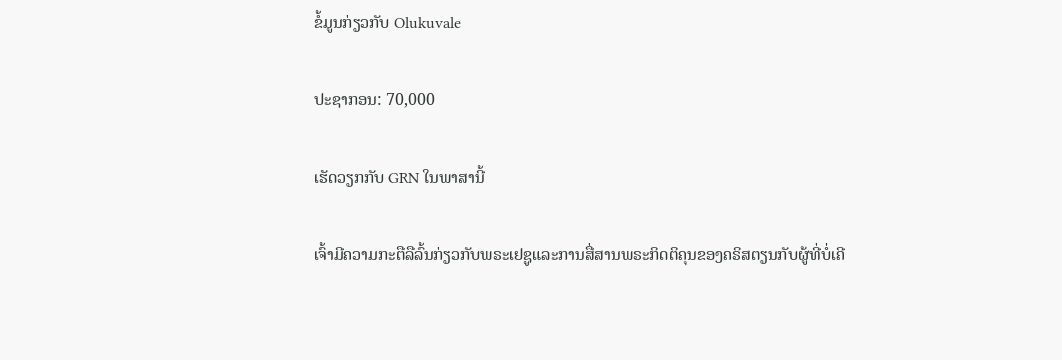ຂໍ້ມູນກ່ຽວກັບ Olukuvale

ປະຊາກອນ: 70,000

ເຮັດວຽກກັບ GRN ໃນພາສານີ້

ເຈົ້າມີຄວາມກະຕືລືລົ້ນກ່ຽວກັບພຣະເຢຊູແລະການສື່ສານພຣະກິດຕິຄຸນຂອງຄຣິສຕຽນກັບຜູ້ທີ່ບໍ່ເຄີ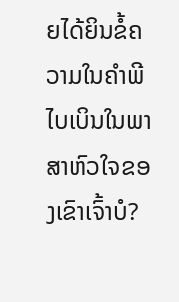ຍໄດ້ຍິນຂໍ້ຄວາມໃນຄໍາພີໄບເບິນໃນພາສາຫົວໃຈຂອງເຂົາເຈົ້າບໍ?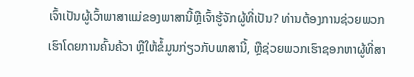ເຈົ້າເປັນຜູ້ເວົ້າພາສາແມ່ຂອງພາສານີ້ຫຼືເຈົ້າຮູ້ຈັກຜູ້ທີ່ເປັນ? ທ່ານຕ້ອງການຊ່ວຍພວກເຮົາໂດຍການຄົ້ນຄ້ວາ ຫຼືໃຫ້ຂໍ້ມູນກ່ຽວກັບພາສານີ້, ຫຼືຊ່ວຍພວກເຮົາຊອກຫາຜູ້ທີ່ສາ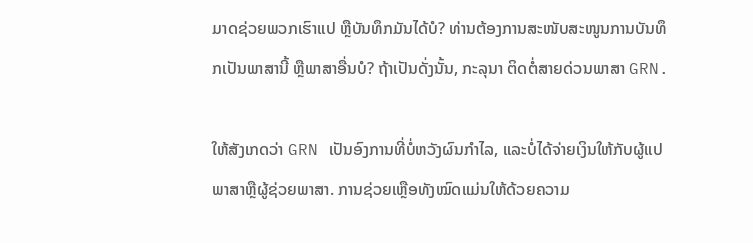ມາດຊ່ວຍພວກເຮົາແປ ຫຼືບັນທຶກມັນໄດ້ບໍ? ທ່ານຕ້ອງການສະໜັບສະໜູນການບັນທຶກເປັນພາສານີ້ ຫຼືພາສາອື່ນບໍ? ຖ້າເປັນດັ່ງນັ້ນ, ກະລຸນາ ຕິດຕໍ່ສາຍດ່ວນພາສາ GRN.

ໃຫ້ສັງເກດວ່າ GRN ເປັນອົງການທີ່ບໍ່ຫວັງຜົນກໍາໄລ, ແລະບໍ່ໄດ້ຈ່າຍເງິນໃຫ້ກັບຜູ້ແປພາສາຫຼືຜູ້ຊ່ວຍພາສາ. ການຊ່ວຍເຫຼືອທັງໝົດແມ່ນໃຫ້ດ້ວຍຄວາມ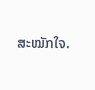ສະໝັກໃຈ.